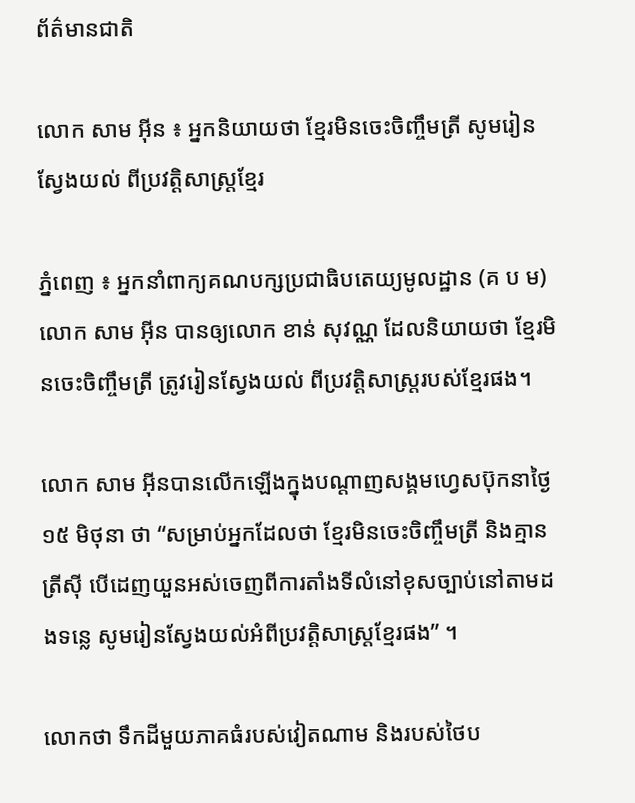ព័ត៌មានជាតិ

លោក សាម អ៊ីន ៖ អ្នកនិយាយថា ខ្មែរមិនចេះចិញ្ចឹមត្រី សូមរៀនស្វែងយល់ ពីប្រវត្តិសាស្រ្តខ្មែរ

ភ្នំពេញ ៖ អ្នកនាំពាក្យគណបក្សប្រជាធិបតេយ្យមូលដ្ឋាន (គ ប ម) លោក សាម អ៊ីន បានឲ្យលោក ខាន់ សុវណ្ណ ដែលនិយាយថា ខ្មែរមិនចេះចិញ្ចឹមត្រី ត្រូវរៀនស្វែងយល់ ពីប្រវត្តិសាស្រ្តរបស់ខ្មែរផង។

លោក សាម អ៊ីនបានលើកឡើងក្នុងបណ្តាញសង្គមហ្វេសប៊ុកនាថ្ងៃ១៥ មិថុនា ថា “សម្រាប់អ្នកដែលថា ខ្មែរមិនចេះចិញ្ចឹមត្រី និងគ្មានត្រីស៊ី បើដេញយួនអស់ចេញពីការតាំងទីលំនៅខុសច្បាប់នៅតាមដងទន្លេ សូមរៀនស្វែងយល់អំពីប្រវត្តិសាស្រ្តខ្មែរផង” ។

លោកថា ទឹកដីមួយភាគធំរបស់វៀតណាម និងរបស់ថៃប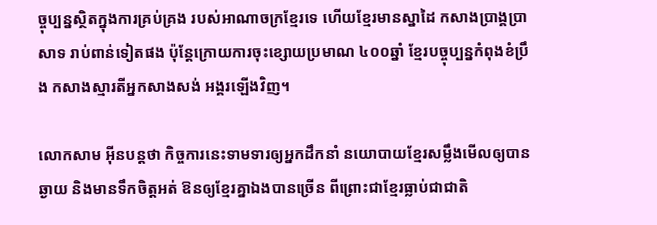ច្ចុប្បន្នស្ថិតក្នុងការគ្រប់គ្រង របស់អាណាចក្រខ្មែរទេ ហើយខ្មែរមានស្នាដៃ កសាងប្រាង្គប្រាសាទ រាប់ពាន់ទៀតផង ប៉ុន្តែក្រោយការចុះខ្សោយប្រមាណ ៤០០ឆ្នាំ ខ្មែរបច្ចុប្បន្នកំពុងខំប្រឹង កសាងស្មារតីអ្នកសាងសង់ អង្គរឡើងវិញ។

លោកសាម អ៊ីនបន្តថា កិច្ចការនេះទាមទារឲ្យអ្នកដឹកនាំ នយោបាយខ្មែរសម្លឹងមើលឲ្យបានឆ្ងាយ និងមានទឹកចិត្តអត់ ឱនឲ្យខ្មែរគ្នាឯងបានច្រើន ពីព្រោះជាខ្មែរធ្លាប់ជាជាតិ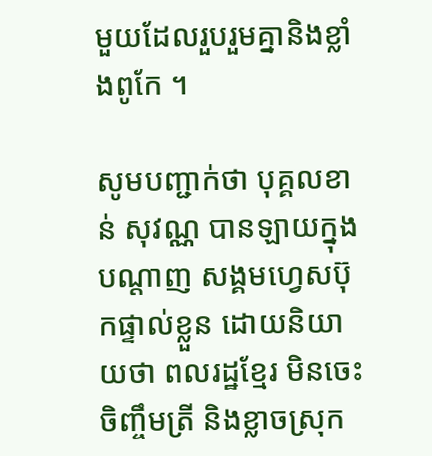មួយដែលរួបរួមគ្នានិងខ្លាំងពូកែ ។

សូមបញ្ជាក់ថា បុគ្គលខាន់ សុវណ្ណ បានឡាយក្នុងបណ្តាញ សង្គមហ្វេសប៊ុកផ្ទាល់ខ្លួន ដោយនិយាយថា ពលរដ្ឋខ្មែរ មិនចេះចិញ្ចឹមត្រី និងខ្លាចស្រុក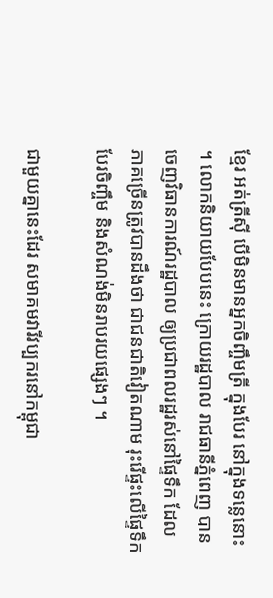ខ្មែរ អត់ត្រីស៊ី បើមិនមានអ្នកចិញ្ចឹមត្រី ក្នុងបែរ នៅក្នុងទន្លេនោះ ។ លោកនិយាយបែបនេះ ក្រោយរដ្ឋបាល រាជធានីភ្នំពេញ បានចេញវិធានការណ៍រដ្ឋបាល ឲ្យប្រជាពលរដ្ឋរស់នៅផ្ទៃទឹក ដែលភាគច្រើនត្រូវបានដឹងថា ជាជនជាតិវៀតណាម រុះរើផ្ទះលើផ្ទៃទឹក បែរចិញ្ចឹម និងសំណង់មិនរាបរយផ្សេងៗ ។

ជាមួយគ្នានេះដែរ សមាគមវារីវប្បករនៅកម្ពុជា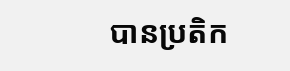បានប្រតិក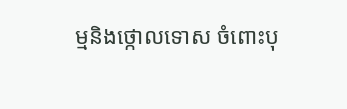ម្មនិងថ្កោលទោស ចំពោះបុ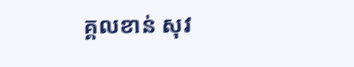គ្គលខាន់ សុវ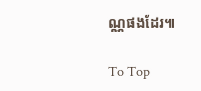ណ្ណផងដែរ៕

To Top